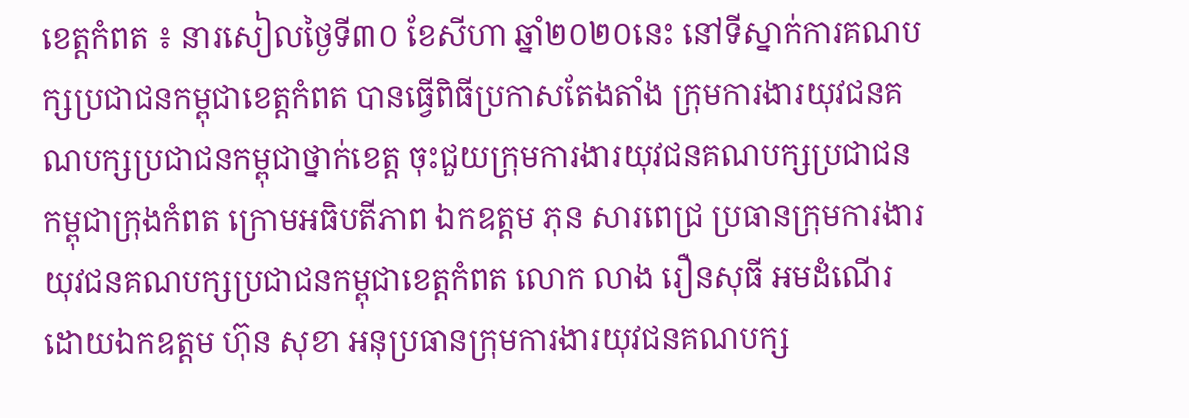ខេត្តកំពត ៖ នារសៀលថ្ងៃទី៣០ ខែសីហា ឆ្នាំ២០២០នេះ នៅទីស្នាក់ការគណបក្សប្រជាជនកម្ពុជាខេត្តកំពត បានធ្វើពិធីប្រកាសតែងតាំង ក្រុមការងារយុវជនគណបក្សប្រជាជនកម្ពុជាថ្នាក់ខេត្ត ចុះជួយក្រុមការងារយុវជនគណបក្សប្រជាជនកម្ពុជាក្រុងកំពត ក្រោមអធិបតីភាព ឯកឧត្តម ភុន សារពេជ្រ ប្រធានក្រុមការងារយុវជនគណបក្សប្រជាជនកម្ពុជាខេត្តកំពត លោក លាង រឿនសុធី អមដំណើរដោយឯកឧត្តម ហ៊ុន សុខា អនុប្រធានក្រុមការងារយុវជនគណបក្ស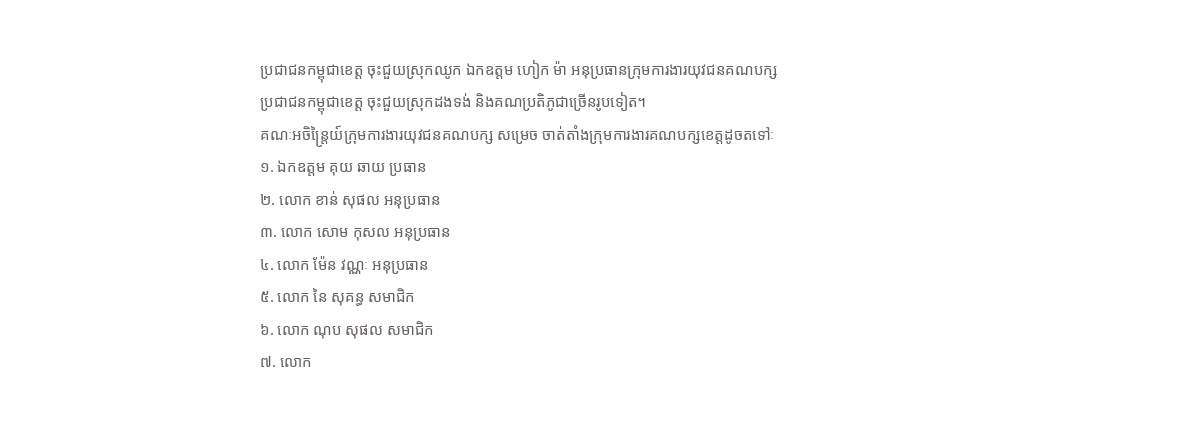ប្រជាជនកម្ពុជាខេត្ត ចុះជួយស្រុកឈូក ឯកឧត្តម ហៀក ម៉ា អនុប្រធានក្រុមការងារយុវជនគណបក្សប្រជាជនកម្ពុជាខេត្ត ចុះជួយស្រុកដងទង់ និងគណប្រតិភូជាច្រើនរូបទៀត។
គណៈអចិន្ត្រៃយ៍ក្រុមការងារយុវជនគណបក្ស សម្រេច ចាត់តាំងក្រុមការងារគណបក្សខេត្តដូចតទៅៈ
១. ឯកឧត្តម គុយ ឆាយ ប្រធាន
២. លោក ខាន់ សុផល អនុប្រធាន
៣. លោក សោម កុសល អនុប្រធាន
៤. លោក ម៉ែន វណ្ណៈ អនុប្រធាន
៥. លោក នៃ សុគន្ធ សមាជិក
៦. លោក ណុប សុផល សមាជិក
៧. លោក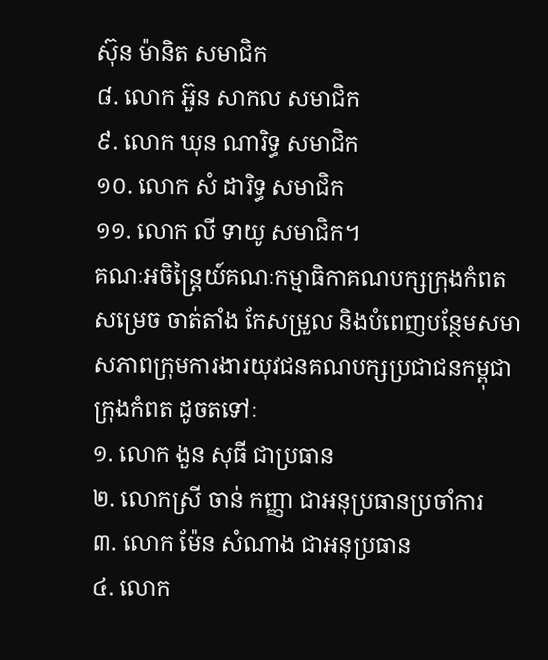ស៊ុន ម៉ានិត សមាជិក
៨. លោក អ៊ួន សាកល សមាជិក
៩. លោក ឃុន ណារិទ្ធ សមាជិក
១០. លោក សំ ដារិទ្ធ សមាជិក
១១. លោក លី ទាយូ សមាជិក។
គណៈអចិន្ត្រៃយ៍គណៈកម្មាធិកាគណបក្សក្រុងកំពត សម្រេច ចាត់តាំង កែសម្រួល និងបំពេញបន្ថែមសមាសភាពក្រុមការងារយុវជនគណបក្សប្រជាជនកម្ពុជាក្រុងកំពត ដូចតទៅៈ
១. លោក ងួន សុធី ជាប្រធាន
២. លោកស្រី ចាន់ កញ្ញា ជាអនុប្រធានប្រចាំការ
៣. លោក ម៉ែន សំណាង ជាអនុប្រធាន
៤. លោក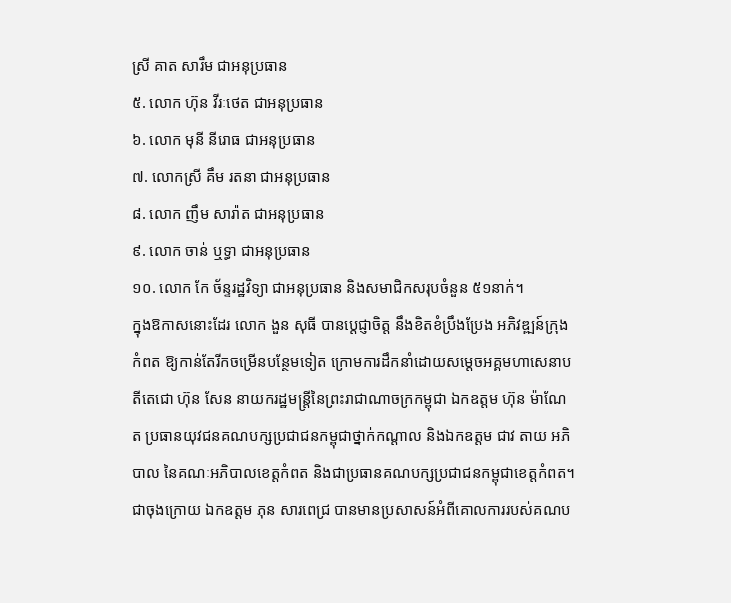ស្រី គាត សារឹម ជាអនុប្រធាន
៥. លោក ហ៊ុន វីរៈថេត ជាអនុប្រធាន
៦. លោក មុនី នីរោធ ជាអនុប្រធាន
៧. លោកស្រី គឹម រតនា ជាអនុប្រធាន
៨. លោក ញឹម សារ៉ាត ជាអនុប្រធាន
៩. លោក ចាន់ ឬទ្ធា ជាអនុប្រធាន
១០. លោក កែ ច័ន្ទរដ្ឋវិទ្យា ជាអនុប្រធាន និងសមាជិកសរុបចំនួន ៥១នាក់។
ក្នុងឱកាសនោះដែរ លោក ងួន សុធី បានប្តេជ្ញាចិត្ត នឹងខិតខំប្រឹងប្រែង អភិវឌ្ឍន៍ក្រុងកំពត ឱ្យកាន់តែរីកចម្រើនបន្ថែមទៀត ក្រោមការដឹកនាំដោយសម្តេចអគ្គមហាសេនាបតីតេជោ ហ៊ុន សែន នាយករដ្ឋមន្ត្រីនៃព្រះរាជាណាចក្រកម្ពុជា ឯកឧត្តម ហ៊ុន ម៉ាណែត ប្រធានយុវជនគណបក្សប្រជាជនកម្ពុជាថ្នាក់កណ្តាល និងឯកឧត្តម ជាវ តាយ អភិបាល នៃគណៈអភិបាលខេត្តកំពត និងជាប្រធានគណបក្សប្រជាជនកម្ពុជាខេត្តកំពត។
ជាចុងក្រោយ ឯកឧត្តម ភុន សារពេជ្រ បានមានប្រសាសន៍អំពីគោលការរបស់គណប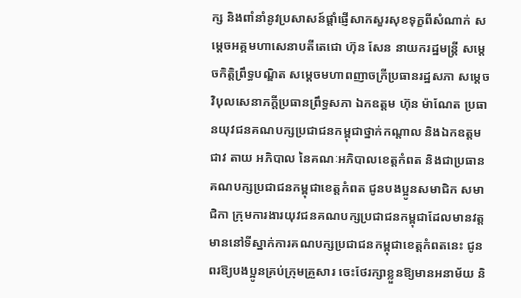ក្ស និងពាំនាំនូវប្រសាសន៍ផ្តាំផ្ញើសាកសួរសុខទុក្ខពីសំណាក់ សម្តេចអគ្គមហាសេនាបតីតេជោ ហ៊ុន សែន នាយករដ្ឋមន្រ្តី សម្តេចកិត្តិព្រឹទ្ធបណ្ឌិត សម្តេចមហាពញាចក្រីប្រធានរដ្ឋសភា សម្តេចវិបុលសេនាភក្តីប្រធានព្រឹទ្ធសភា ឯកឧត្តម ហ៊ុន ម៉ាណែត ប្រធានយុវជនគណបក្សប្រជាជនកម្ពុជាថ្នាក់កណ្តាល និងឯកឧត្តម ជាវ តាយ អភិបាល នៃគណៈអភិបាលខេត្តកំពត និងជាប្រធានគណបក្សប្រជាជនកម្ពុជាខេត្តកំពត ជូនបងប្អូនសមាជិក សមាជិកា ក្រុមការងារយុវជនគណបក្សប្រជាជនកម្ពុជាដែលមានវត្តមាននៅទីស្នាក់ការគណបក្សប្រជាជនកម្ពុជាខេត្តកំពតនេះ ជូនពរឱ្យបងប្អូនគ្រប់ក្រុមគ្រួសារ ចេះថែរក្សាខ្លួនឱ្យមានអនាម័យ និ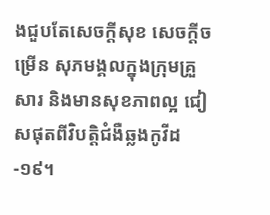ងជួបតែសេចក្តីសុខ សេចក្តីចម្រើន សុភមង្គលក្នុងក្រុមគ្រួសារ និងមានសុខភាពល្អ ជៀសផុតពីវិបត្តិជំងឺឆ្លងកូវីដ-១៩។